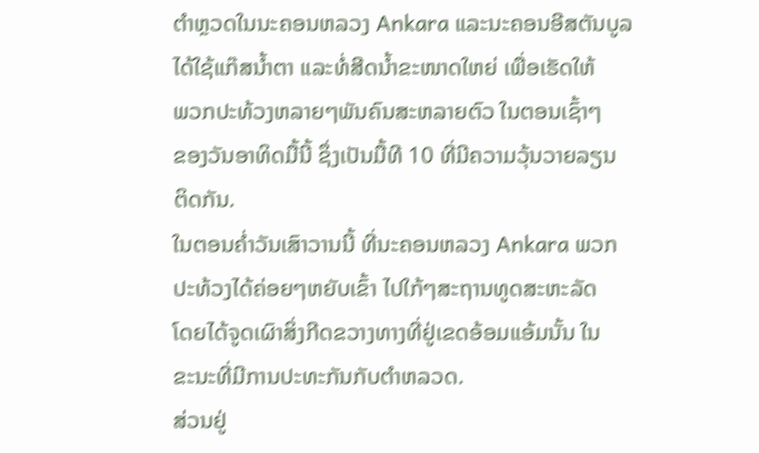ຕໍາຫຼວດໃນນະຄອນຫລວງ Ankara ແລະນະຄອນອີສຕັນບູລ
ໄດ້ໃຊ້ແກ໊ສນໍ້າຕາ ແລະທໍ່ສີດນໍ້າຂະໜາດໃຫຍ່ ເພື່ອເຮັດໃຫ້
ພວກປະທ້ວງຫລາຍໆພັນຄົນສະຫລາຍຕົວ ໃນຕອນເຊົ້າໆ
ຂອງວັນອາທິດມື້ນີ້ ຊຶ່ງເປັນມື້ທີ 10 ທີ່ມີຄວາມວຸ້ນວາຍລຽນ
ຕິດກັນ.
ໃນຕອນຄໍ່າວັນເສົາວານນີ້ ທີ່ນະຄອນຫລວງ Ankara ພວກ
ປະທ້ວງໄດ້ຄ່ອຍໆຫຍັບເຂົ້າ ໄປໃກ້ໆສະຖານທູດສະຫະລັດ
ໂດຍໄດ້ຈູດເຜົາສິ່ງກີດຂວາງທາງທີ່ຢູ່ເຂດອ້ອມແອ້ມນັ້ນ ໃນ
ຂະນະທີ່ມີການປະທະກັນກັບຕໍາຫລວດ.
ສ່ວນຢູ່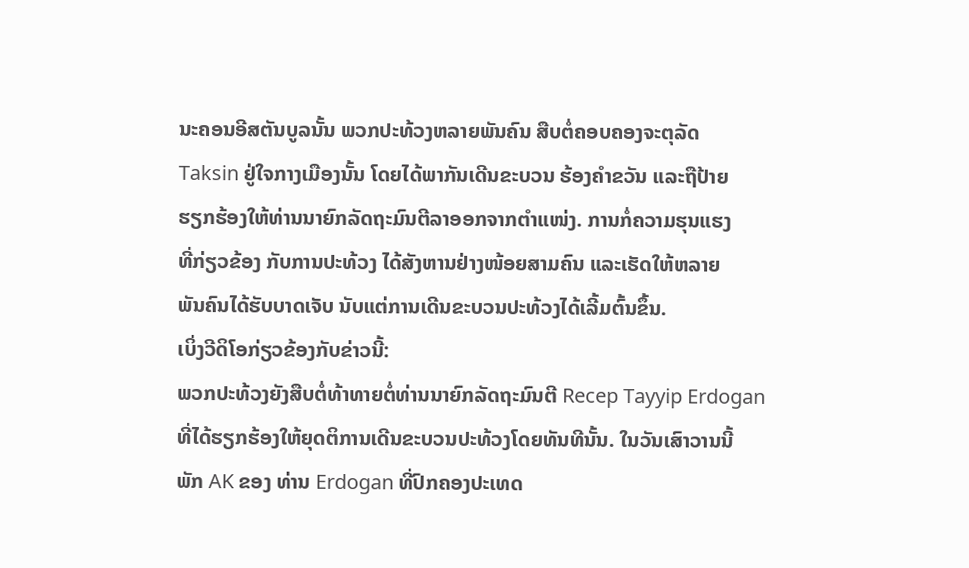ນະຄອນອີສຕັນບູລນັ້ນ ພວກປະທ້ວງຫລາຍພັນຄົນ ສືບຕໍ່ຄອບຄອງຈະຕຸລັດ
Taksin ຢູ່ໃຈກາງເມືອງນັ້ນ ໂດຍໄດ້ພາກັນເດີນຂະບວນ ຮ້ອງຄໍາຂວັນ ແລະຖືປ້າຍ
ຮຽກຮ້ອງໃຫ້ທ່ານນາຍົກລັດຖະມົນຕີລາອອກຈາກຕໍາແໜ່ງ. ການກໍ່ຄວາມຮຸນແຮງ
ທີ່ກ່ຽວຂ້ອງ ກັບການປະທ້ວງ ໄດ້ສັງຫານຢ່າງໜ້ອຍສາມຄົນ ແລະເຮັດໃຫ້ຫລາຍ
ພັນຄົນໄດ້ຮັບບາດເຈັບ ນັບແຕ່ການເດີນຂະບວນປະທ້ວງໄດ້ເລີ້ມຕົ້ນຂຶ້ນ.
ເບິ່ງວີດິໂອກ່ຽວຂ້ອງກັບຂ່າວນີ້:
ພວກປະທ້ວງຍັງສືບຕໍ່ທ້າທາຍຕໍ່ທ່ານນາຍົກລັດຖະມົນຕີ Recep Tayyip Erdogan
ທີ່ໄດ້ຮຽກຮ້ອງໃຫ້ຍຸດຕິການເດີນຂະບວນປະທ້ວງໂດຍທັນທີນັ້ນ. ໃນວັນເສົາວານນີ້
ພັກ AK ຂອງ ທ່ານ Erdogan ທີ່ປົກຄອງປະເທດ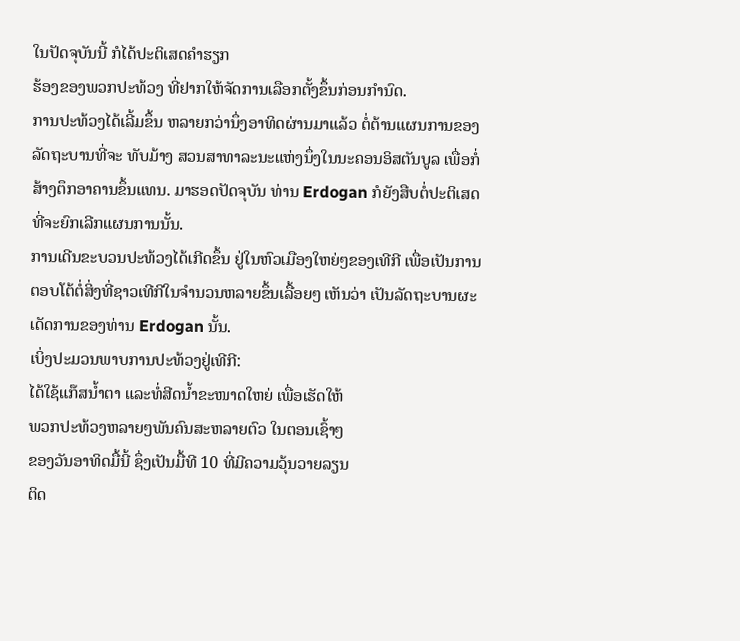ໃນປັດຈຸບັນນີ້ ກໍໄດ້ປະຕິເສດຄໍາຮຽກ
ຮ້ອງຂອງພວກປະທ້ວງ ທີ່ຢາກໃຫ້ຈັດການເລືອກຕັ້ງຂຶ້ນກ່ອນກໍານົດ.
ການປະທ້ວງໄດ້ເລີ້ມຂຶ້ນ ຫລາຍກວ່ານຶ່ງອາທິດຜ່ານມາແລ້ວ ຕໍ່ຕ້ານແຜນການຂອງ
ລັດຖະບານທີ່ຈະ ທັບມ້າງ ສວນສາທາລະນະແຫ່ງນຶ່ງໃນນະຄອນອິສຕັນບູລ ເພື່ອກໍ່
ສ້າງຕຶກອາຄານຂຶ້ນແທນ. ມາຮອດປັດຈຸບັນ ທ່ານ Erdogan ກໍຍັງສືບຕໍ່ປະຕິເສດ
ທີ່ຈະຍົກເລີກແຜນການນັ້ນ.
ການເດີນຂະບວນປະທ້ວງໄດ້ເກີດຂຶ້ນ ຢູ່ໃນຫົວເມືອງໃຫຍ່ໆຂອງເທີກີ ເພື່ອເປັນການ
ຕອບໂຕ້ຕໍ່ສິ່ງທີ່ຊາວເທີກີໃນຈໍານວນຫລາຍຂຶ້ນເລື້ອຍໆ ເຫັນວ່າ ເປັນລັດຖະບານຜະ
ເດັດການຂອງທ່ານ Erdogan ນັ້ນ.
ເບິ່ງປະມວນພາບການປະທ້ວງຢູ່ເທີກີ:
ໄດ້ໃຊ້ແກ໊ສນໍ້າຕາ ແລະທໍ່ສີດນໍ້າຂະໜາດໃຫຍ່ ເພື່ອເຮັດໃຫ້
ພວກປະທ້ວງຫລາຍໆພັນຄົນສະຫລາຍຕົວ ໃນຕອນເຊົ້າໆ
ຂອງວັນອາທິດມື້ນີ້ ຊຶ່ງເປັນມື້ທີ 10 ທີ່ມີຄວາມວຸ້ນວາຍລຽນ
ຕິດ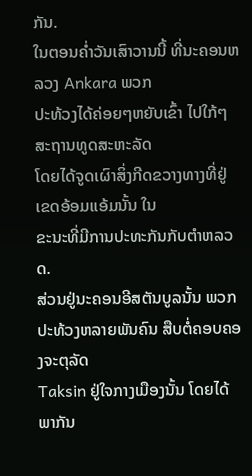ກັນ.
ໃນຕອນຄໍ່າວັນເສົາວານນີ້ ທີ່ນະຄອນຫລວງ Ankara ພວກ
ປະທ້ວງໄດ້ຄ່ອຍໆຫຍັບເຂົ້າ ໄປໃກ້ໆສະຖານທູດສະຫະລັດ
ໂດຍໄດ້ຈູດເຜົາສິ່ງກີດຂວາງທາງທີ່ຢູ່ເຂດອ້ອມແອ້ມນັ້ນ ໃນ
ຂະນະທີ່ມີການປະທະກັນກັບຕໍາຫລວດ.
ສ່ວນຢູ່ນະຄອນອີສຕັນບູລນັ້ນ ພວກປະທ້ວງຫລາຍພັນຄົນ ສືບຕໍ່ຄອບຄອງຈະຕຸລັດ
Taksin ຢູ່ໃຈກາງເມືອງນັ້ນ ໂດຍໄດ້ພາກັນ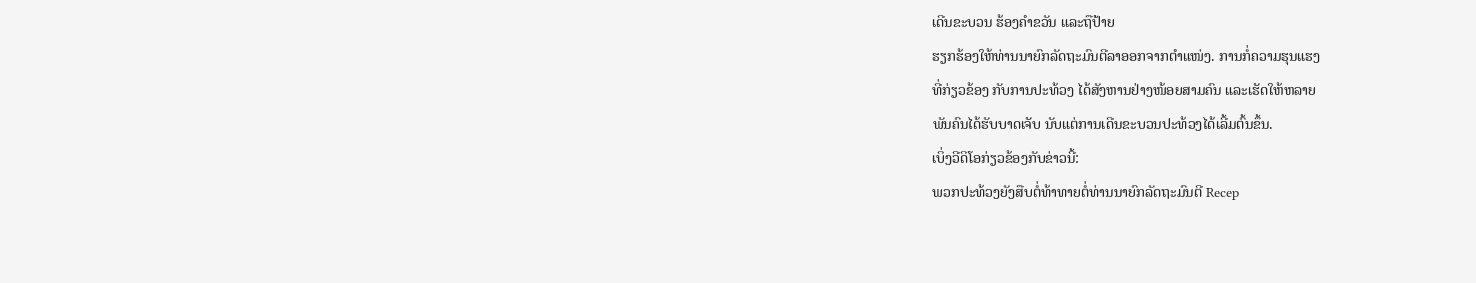ເດີນຂະບວນ ຮ້ອງຄໍາຂວັນ ແລະຖືປ້າຍ
ຮຽກຮ້ອງໃຫ້ທ່ານນາຍົກລັດຖະມົນຕີລາອອກຈາກຕໍາແໜ່ງ. ການກໍ່ຄວາມຮຸນແຮງ
ທີ່ກ່ຽວຂ້ອງ ກັບການປະທ້ວງ ໄດ້ສັງຫານຢ່າງໜ້ອຍສາມຄົນ ແລະເຮັດໃຫ້ຫລາຍ
ພັນຄົນໄດ້ຮັບບາດເຈັບ ນັບແຕ່ການເດີນຂະບວນປະທ້ວງໄດ້ເລີ້ມຕົ້ນຂຶ້ນ.
ເບິ່ງວີດິໂອກ່ຽວຂ້ອງກັບຂ່າວນີ້:
ພວກປະທ້ວງຍັງສືບຕໍ່ທ້າທາຍຕໍ່ທ່ານນາຍົກລັດຖະມົນຕີ Recep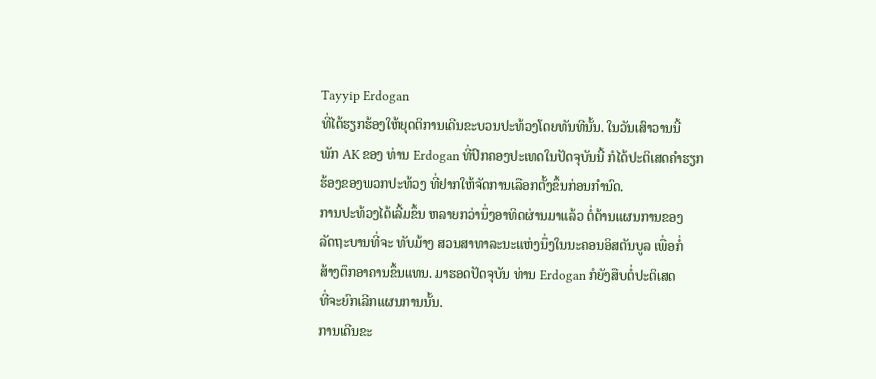Tayyip Erdogan
ທີ່ໄດ້ຮຽກຮ້ອງໃຫ້ຍຸດຕິການເດີນຂະບວນປະທ້ວງໂດຍທັນທີນັ້ນ. ໃນວັນເສົາວານນີ້
ພັກ AK ຂອງ ທ່ານ Erdogan ທີ່ປົກຄອງປະເທດໃນປັດຈຸບັນນີ້ ກໍໄດ້ປະຕິເສດຄໍາຮຽກ
ຮ້ອງຂອງພວກປະທ້ວງ ທີ່ຢາກໃຫ້ຈັດການເລືອກຕັ້ງຂຶ້ນກ່ອນກໍານົດ.
ການປະທ້ວງໄດ້ເລີ້ມຂຶ້ນ ຫລາຍກວ່ານຶ່ງອາທິດຜ່ານມາແລ້ວ ຕໍ່ຕ້ານແຜນການຂອງ
ລັດຖະບານທີ່ຈະ ທັບມ້າງ ສວນສາທາລະນະແຫ່ງນຶ່ງໃນນະຄອນອິສຕັນບູລ ເພື່ອກໍ່
ສ້າງຕຶກອາຄານຂຶ້ນແທນ. ມາຮອດປັດຈຸບັນ ທ່ານ Erdogan ກໍຍັງສືບຕໍ່ປະຕິເສດ
ທີ່ຈະຍົກເລີກແຜນການນັ້ນ.
ການເດີນຂະ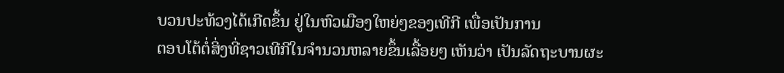ບວນປະທ້ວງໄດ້ເກີດຂຶ້ນ ຢູ່ໃນຫົວເມືອງໃຫຍ່ໆຂອງເທີກີ ເພື່ອເປັນການ
ຕອບໂຕ້ຕໍ່ສິ່ງທີ່ຊາວເທີກີໃນຈໍານວນຫລາຍຂຶ້ນເລື້ອຍໆ ເຫັນວ່າ ເປັນລັດຖະບານຜະ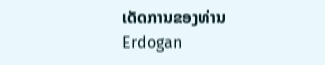ເດັດການຂອງທ່ານ Erdogan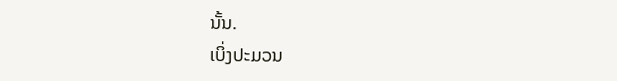ນັ້ນ.
ເບິ່ງປະມວນ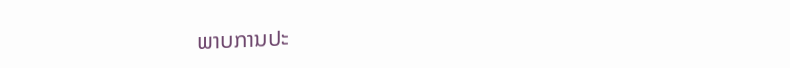ພາບການປະ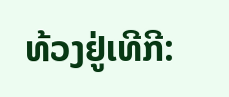ທ້ວງຢູ່ເທີກີ: